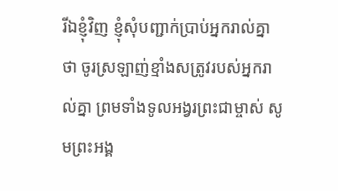រីឯខ្ញុំវិញ ខ្ញុំសុំបញ្ជាក់ប្រាប់អ្នករាល់គ្នាថា ចូរស្រឡាញ់ខ្មាំងសត្រូវរបស់អ្នករាល់គ្នា ព្រមទាំងទូលអង្វរព្រះជាម្ចាស់ សូមព្រះអង្គ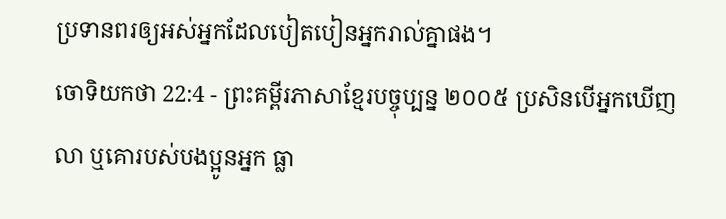ប្រទានពរឲ្យអស់អ្នកដែលបៀតបៀនអ្នករាល់គ្នាផង។
ចោទិយកថា 22:4 - ព្រះគម្ពីរភាសាខ្មែរបច្ចុប្បន្ន ២០០៥ ប្រសិនបើអ្នកឃើញលា ឬគោរបស់បងប្អូនអ្នក ធ្លា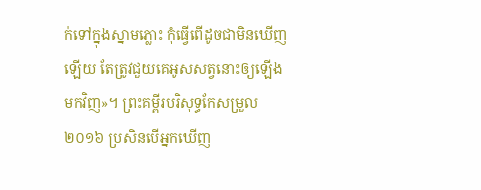ក់ទៅក្នុងស្នាមភ្លោះ កុំធ្វើពើដូចជាមិនឃើញឡើយ តែត្រូវជួយគេអូសសត្វនោះឲ្យឡើងមកវិញ»។ ព្រះគម្ពីរបរិសុទ្ធកែសម្រួល ២០១៦ ប្រសិនបើអ្នកឃើញ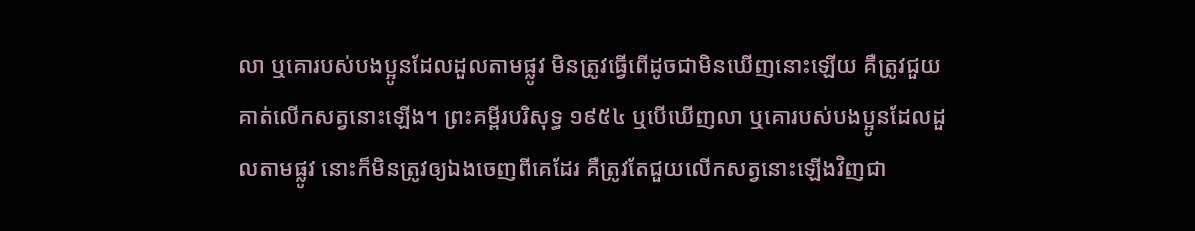លា ឬគោរបស់បងប្អូនដែលដួលតាមផ្លូវ មិនត្រូវធ្វើពើដូចជាមិនឃើញនោះឡើយ គឺត្រូវជួយគាត់លើកសត្វនោះឡើង។ ព្រះគម្ពីរបរិសុទ្ធ ១៩៥៤ ឬបើឃើញលា ឬគោរបស់បងប្អូនដែលដួលតាមផ្លូវ នោះក៏មិនត្រូវឲ្យឯងចេញពីគេដែរ គឺត្រូវតែជួយលើកសត្វនោះឡើងវិញជា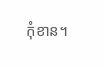កុំខាន។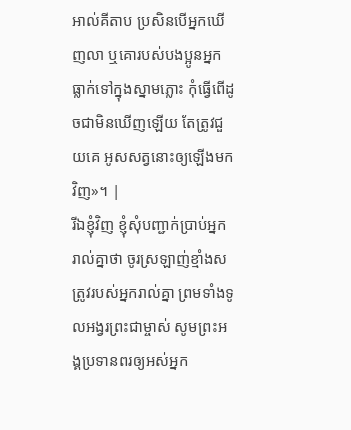អាល់គីតាប ប្រសិនបើអ្នកឃើញលា ឬគោរបស់បងប្អូនអ្នក ធ្លាក់ទៅក្នុងស្នាមភ្លោះ កុំធ្វើពើដូចជាមិនឃើញឡើយ តែត្រូវជួយគេ អូសសត្វនោះឲ្យឡើងមកវិញ»។ |
រីឯខ្ញុំវិញ ខ្ញុំសុំបញ្ជាក់ប្រាប់អ្នករាល់គ្នាថា ចូរស្រឡាញ់ខ្មាំងសត្រូវរបស់អ្នករាល់គ្នា ព្រមទាំងទូលអង្វរព្រះជាម្ចាស់ សូមព្រះអង្គប្រទានពរឲ្យអស់អ្នក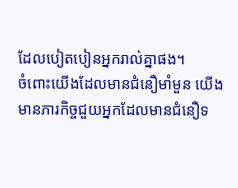ដែលបៀតបៀនអ្នករាល់គ្នាផង។
ចំពោះយើងដែលមានជំនឿមាំមួន យើងមានភារកិច្ចជួយអ្នកដែលមានជំនឿទ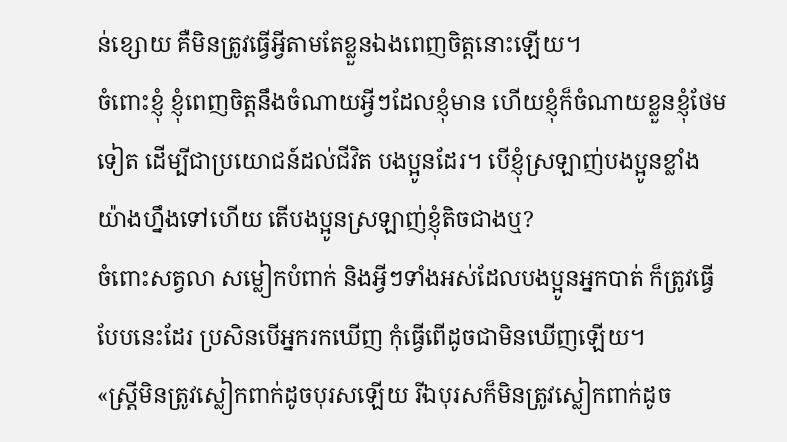ន់ខ្សោយ គឺមិនត្រូវធ្វើអ្វីតាមតែខ្លួនឯងពេញចិត្តនោះឡើយ។
ចំពោះខ្ញុំ ខ្ញុំពេញចិត្តនឹងចំណាយអ្វីៗដែលខ្ញុំមាន ហើយខ្ញុំក៏ចំណាយខ្លួនខ្ញុំថែមទៀត ដើម្បីជាប្រយោជន៍ដល់ជីវិត បងប្អូនដែរ។ បើខ្ញុំស្រឡាញ់បងប្អូនខ្លាំងយ៉ាងហ្នឹងទៅហើយ តើបងប្អូនស្រឡាញ់ខ្ញុំតិចជាងឬ?
ចំពោះសត្វលា សម្លៀកបំពាក់ និងអ្វីៗទាំងអស់ដែលបងប្អូនអ្នកបាត់ ក៏ត្រូវធ្វើបែបនេះដែរ ប្រសិនបើអ្នករកឃើញ កុំធ្វើពើដូចជាមិនឃើញឡើយ។
«ស្ត្រីមិនត្រូវស្លៀកពាក់ដូចបុរសឡើយ រីឯបុរសក៏មិនត្រូវស្លៀកពាក់ដូច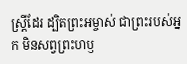ស្ត្រីដែរ ដ្បិតព្រះអម្ចាស់ ជាព្រះរបស់អ្នក មិនសព្វព្រះហឫ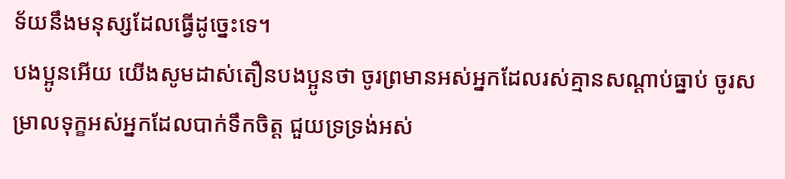ទ័យនឹងមនុស្សដែលធ្វើដូច្នេះទេ។
បងប្អូនអើយ យើងសូមដាស់តឿនបងប្អូនថា ចូរព្រមានអស់អ្នកដែលរស់គ្មានសណ្ដាប់ធ្នាប់ ចូរសម្រាលទុក្ខអស់អ្នកដែលបាក់ទឹកចិត្ត ជួយទ្រទ្រង់អស់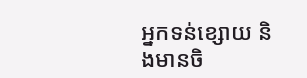អ្នកទន់ខ្សោយ និងមានចិ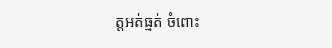ត្តអត់ធ្មត់ ចំពោះ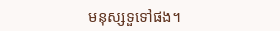មនុស្សទួទៅផង។